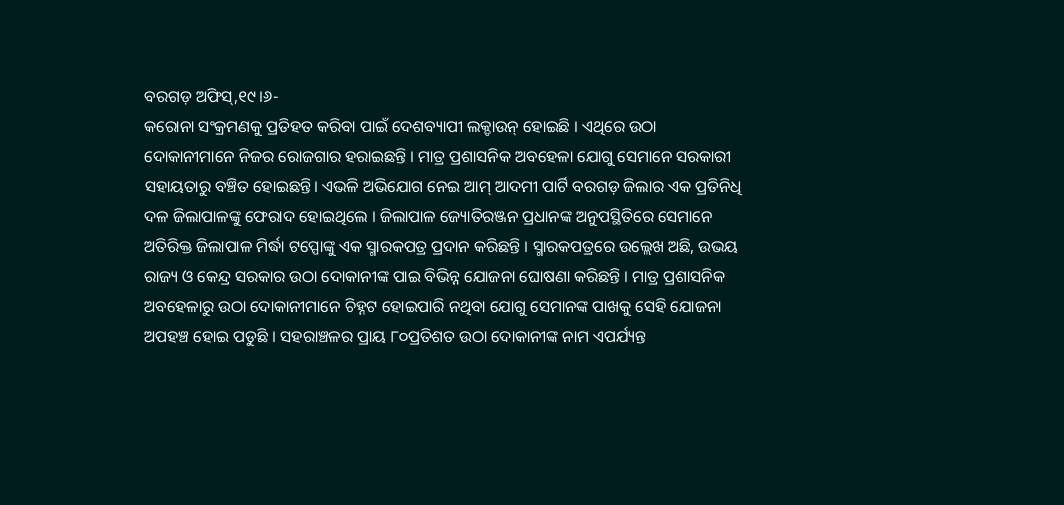ବରଗଡ଼ ଅଫିସ୍,୧୯।୬-
କରୋନା ସଂକ୍ରମଣକୁ ପ୍ରତିହତ କରିବା ପାଇଁ ଦେଶବ୍ୟାପୀ ଲକ୍ଡାଉନ୍ ହୋଇଛି । ଏଥିରେ ଉଠା ଦୋକାନୀମାନେ ନିଜର ରୋଜଗାର ହରାଇଛନ୍ତି । ମାତ୍ର ପ୍ରଶାସନିକ ଅବହେଳା ଯୋଗୁ ସେମାନେ ସରକାରୀ ସହାୟତାରୁ ବଞ୍ଚିତ ହୋଇଛନ୍ତି। ଏଭଳି ଅଭିଯୋଗ ନେଇ ଆମ୍ ଆଦମୀ ପାର୍ଟି ବରଗଡ଼ ଜିଲାର ଏକ ପ୍ରତିନିଧି ଦଳ ଜିଲାପାଳଙ୍କୁ ଫେରାଦ ହୋଇଥିଲେ । ଜିଲାପାଳ ଜ୍ୟୋତିରଞ୍ଜନ ପ୍ରଧାନଙ୍କ ଅନୁପସ୍ଥିତିରେ ସେମାନେ ଅତିରିକ୍ତ ଜିଲାପାଳ ମିର୍ଦ୍ଧା ଟପ୍ପୋଙ୍କୁ ଏକ ସ୍ମାରକପତ୍ର ପ୍ରଦାନ କରିଛନ୍ତି । ସ୍ମାରକପତ୍ରରେ ଉଲ୍ଲେଖ ଅଛି, ଉଭୟ ରାଜ୍ୟ ଓ କେନ୍ଦ୍ର ସରକାର ଉଠା ଦୋକାନୀଙ୍କ ପାଇ ବିଭିନ୍ନ ଯୋଜନା ଘୋଷଣା କରିଛନ୍ତି । ମାତ୍ର ପ୍ରଶାସନିକ ଅବହେଳାରୁ ଉଠା ଦୋକାନୀମାନେ ଚିହ୍ନଟ ହୋଇପାରି ନଥିବା ଯୋଗୁ ସେମାନଙ୍କ ପାଖକୁ ସେହି ଯୋଜନା ଅପହଞ୍ଚ ହୋଇ ପଡୁଛି । ସହରାଞ୍ଚଳର ପ୍ରାୟ ୮୦ପ୍ରତିଶତ ଉଠା ଦୋକାନୀଙ୍କ ନାମ ଏପର୍ଯ୍ୟନ୍ତ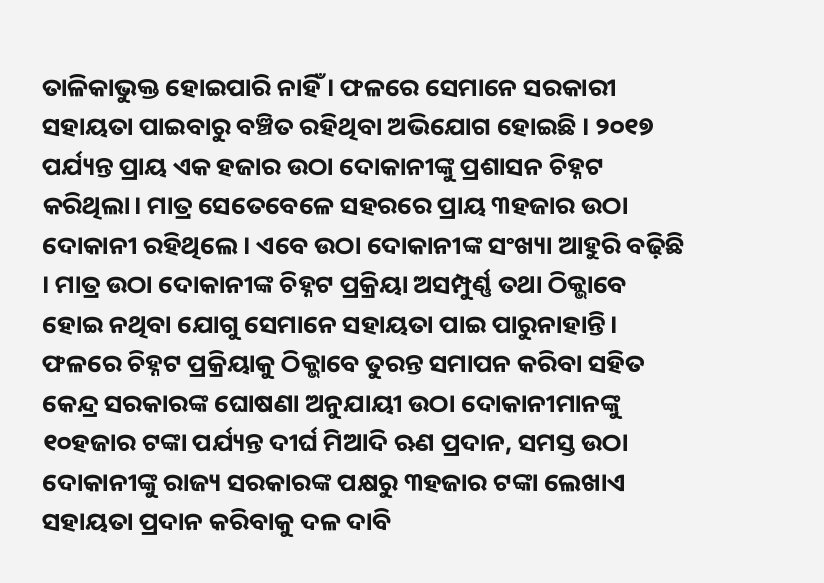ତାଳିକାଭୁକ୍ତ ହୋଇପାରି ନାହିଁ । ଫଳରେ ସେମାନେ ସରକାରୀ ସହାୟତା ପାଇବାରୁ ବଞ୍ଚିତ ରହିଥିବା ଅଭିଯୋଗ ହୋଇଛି । ୨୦୧୭ ପର୍ଯ୍ୟନ୍ତ ପ୍ରାୟ ଏକ ହଜାର ଉଠା ଦୋକାନୀଙ୍କୁ ପ୍ରଶାସନ ଚିହ୍ନଟ କରିଥିଲା। ମାତ୍ର ସେତେବେଳେ ସହରରେ ପ୍ରାୟ ୩ହଜାର ଉଠା ଦୋକାନୀ ରହିଥିଲେ । ଏବେ ଉଠା ଦୋକାନୀଙ୍କ ସଂଖ୍ୟା ଆହୁରି ବଢ଼ିଛି । ମାତ୍ର ଉଠା ଦୋକାନୀଙ୍କ ଚିହ୍ନଟ ପ୍ରକ୍ରିୟା ଅସମ୍ପୁର୍ଣ୍ଣ ତଥା ଠିକ୍ଭାବେ ହୋଇ ନଥିବା ଯୋଗୁ ସେମାନେ ସହାୟତା ପାଇ ପାରୁନାହାନ୍ତି। ଫଳରେ ଚିହ୍ନଟ ପ୍ରକ୍ରିୟାକୁ ଠିକ୍ଭାବେ ତୁରନ୍ତ ସମାପନ କରିବା ସହିତ କେନ୍ଦ୍ର ସରକାରଙ୍କ ଘୋଷଣା ଅନୁଯାୟୀ ଉଠା ଦୋକାନୀମାନଙ୍କୁ ୧୦ହଜାର ଟଙ୍କା ପର୍ଯ୍ୟନ୍ତ ଦୀର୍ଘ ମିଆଦି ଋଣ ପ୍ରଦାନ, ସମସ୍ତ ଉଠା ଦୋକାନୀଙ୍କୁ ରାଜ୍ୟ ସରକାରଙ୍କ ପକ୍ଷରୁ ୩ହଜାର ଟଙ୍କା ଲେଖାଏ ସହାୟତା ପ୍ରଦାନ କରିବାକୁ ଦଳ ଦାବି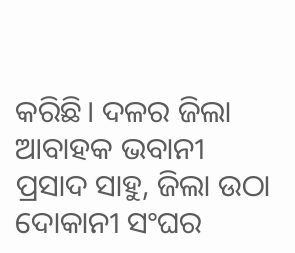କରିଛି। ଦଳର ଜିଲା ଆବାହକ ଭବାନୀ ପ୍ରସାଦ ସାହୁ, ଜିଲା ଉଠା ଦୋକାନୀ ସଂଘର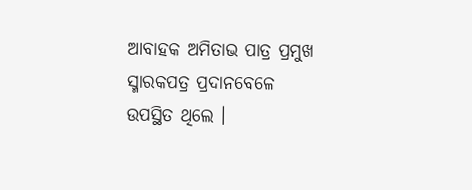ଆବାହକ ଅମିତାଭ ପାତ୍ର ପ୍ରମୁଖ ସ୍ମାରକପତ୍ର ପ୍ରଦାନବେଳେ ଉପସ୍ଥିତ ଥିଲେ ।